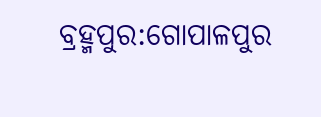ବ୍ରହ୍ମପୁର:ଗୋପାଳପୁର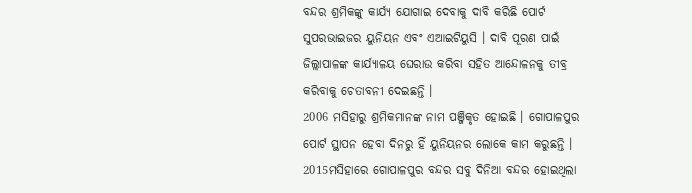ବନ୍ଦର ଶ୍ରମିକଙ୍କୁ କାର୍ଯ୍ୟ ଯୋଗାଇ ଦେବାକୁ ଦାବି କରିଛି ପୋର୍ଟ ସୁପରଭାଇଜର ୟୁନିୟନ ଏବଂ ଏଆଇଟିୟୁସି । ଦାବି ପୂରଣ ପାଇଁ ଜିଲ୍ଲାପାଳଙ୍କ କାର୍ଯ୍ୟାଳୟ ଘେରାଉ କରିବା ସହିତ ଆନ୍ଦୋଳନକୁ ତୀବ୍ର କରିବାକୁ ଚେତାବନୀ ଦେଇଛନ୍ତି ।
2006 ମସିହାରୁ ଶ୍ରମିକମାନଙ୍କ ନାମ ପଞ୍ଜିକୃତ ହୋଇଛି । ଗୋପାଳପୁର ପୋର୍ଟ ସ୍ଥାପନ ହେବା ଦିନରୁ ହିଁ ୟୁନିୟନର ଲୋକେ କାମ କରୁଛନ୍ତି । 2015ମସିହାରେ ଗୋପାଳପୁର ବନ୍ଦର ସବୁ ଦିନିଆ ବନ୍ଦର ହୋଇଥିଲା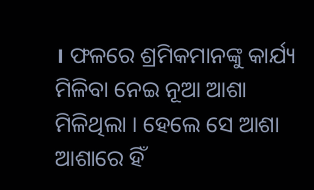। ଫଳରେ ଶ୍ରମିକମାନଙ୍କୁ କାର୍ଯ୍ୟ ମିଳିବା ନେଇ ନୂଆ ଆଶା ମିଳିଥିଲା । ହେଲେ ସେ ଆଶା ଆଶାରେ ହିଁ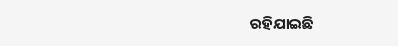ରହିଯାଇଛି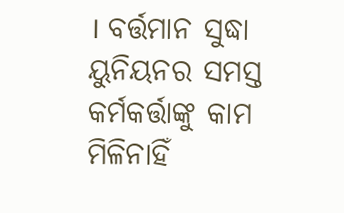। ବର୍ତ୍ତମାନ ସୁଦ୍ଧା ୟୁନିୟନର ସମସ୍ତ କର୍ମକର୍ତ୍ତାଙ୍କୁ କାମ ମିଳିନାହିଁ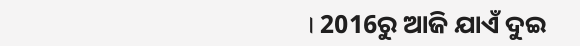। 2016ରୁ ଆଜି ଯାଏଁ ଦୁଇ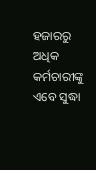ହଜାରରୁ ଅଧିକ କର୍ମଚାରୀଙ୍କୁ ଏବେ ସୁଦ୍ଧା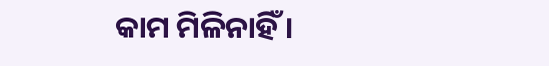କାମ ମିଳିନାହିଁ ।